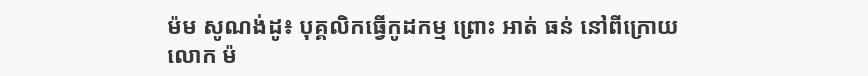ម៉ម សូណង់ដូ៖ បុគ្គលិកធ្វើកូដកម្ម ព្រោះ អាត់ ធន់ នៅពីក្រោយ
លោក ម៉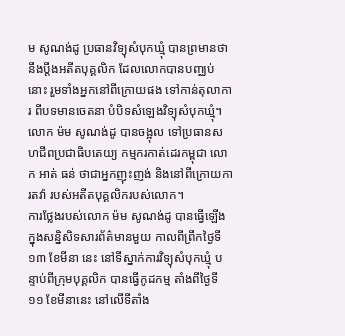ម សូណង់ដូ ប្រធានវិទ្យុសំបុកឃ្មុំ បានព្រមានថា នឹងប្តឹងអតីតបុគ្គលិក ដែលលោកបានបញ្ឈប់នោះ រួមទាំងអ្នកនៅពីក្រោយផង ទៅកាន់តុលាការ ពីបទមានចេតនា បំបិទសំឡេងវិទ្យុសំបុកឃ្មុំ។ លោក ម៉ម សូណង់ដូ បានចង្អុល ទៅប្រធានសហជីពប្រជាធិបតេយ្យ កម្មករកាត់ដេរកម្ពុជា លោក អាត់ ធន់ ថាជាអ្នកញុះញង់ និងនៅពីក្រោយការតវ៉ា របស់អតីតបុគ្គលិករបស់លោក។
ការថ្លែងរបស់លោក ម៉ម សូណង់ដូ បានធ្វើឡើង ក្នុងសន្និសិទសារព័ត៌មានមួយ កាលពីព្រឹកថ្ងៃទី១៣ ខែមីនា នេះ នៅទីស្នាក់ការវិទ្យុសំបុកឃ្មុំ បន្ទាប់ពីក្រុមបុគ្គលិក បានធ្វើកូដកម្ម តាំងពីថ្ងៃទី១១ ខែមីនានេះ នៅលើទីតាំង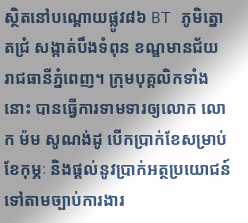ស្ថិតនៅបណ្តោយផ្លូវ៨៦ BT ភូមិត្នោតជ្រំ សង្កាត់បឹងទំពុន ខណ្ឌមានជ័យ រាជធានីភ្នំពេញ។ ក្រុមបុគ្គលិកទាំងនោះ បានធ្វើការទាមទារឲ្យលោក លោក ម៉ម សូណង់ដូ បើកប្រាក់ខែសម្រាប់ខែកុម្ភៈ និងផ្តល់នូវប្រាក់អត្ថប្រយោជន៍ ទៅតាមច្បាប់ការងារ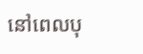នៅពេលបុ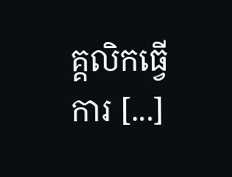គ្គលិកធ្វើការ [...]